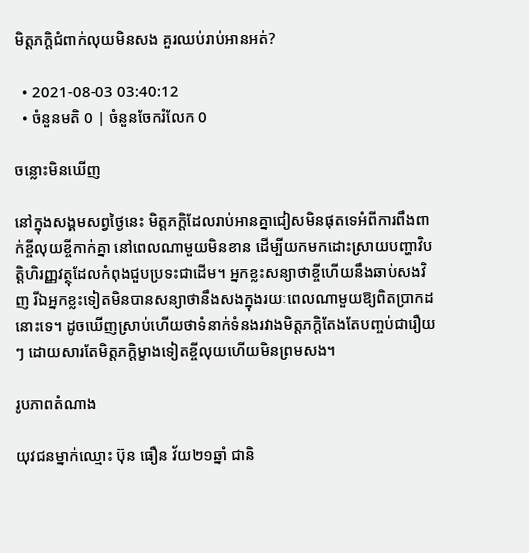មិត្តភក្ដិជំពាក់លុយមិនសង គួរឈប់រាប់អានអត់?

  • 2021-08-03 03:40:12
  • ចំនួនមតិ 0 | ចំនួនចែករំលែក 0

ចន្លោះមិនឃើញ

នៅក្នុងសង្គមសព្វថ្ងៃនេះ មិត្តភក្តិដែលរាប់អានគ្នាជៀសមិនផុតទេអំពីការពឹងពាក់ខ្ចីលុយខ្ចីកាក់គ្នា នៅពេលណាមួយមិនខាន ដើម្បីយកមកដោះស្រាយបញ្ហាវិបត្តិហិរញ្ញវត្ថុដែលកំពុងជួបប្រទះជាដើម។ អ្នកខ្លះសន្យាថាខ្ចីហើយនឹងឆាប់សងវិញ រីឯអ្នកខ្លះទៀតមិនបានសន្យាថានឹងសងក្នុងរយៈពេលណាមួយឱ្យពិតប្រាកដនោះទេ។ ដូចឃើញស្រាប់ហើយថាទំនាក់ទំនងរវាងមិត្តភក្តិតែងតែបញ្ចប់ជារឿយៗ ដោយសារតែមិត្តភក្តិម្ខាងទៀតខ្ចីលុយហើយមិនព្រមសង។

រូបភាពតំណាង

យុវជនម្នាក់ឈ្មោះ ប៊ុន ធឿន វ័យ២១ឆ្នាំ ជានិ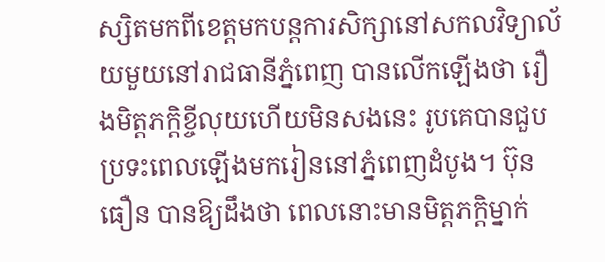ស្សិតមកពីខេត្តមកបន្តការសិក្សានៅសកលវិទ្យាល័យមួយនៅរាជធានីភ្នំពេញ បានលើកឡើងថា រឿងមិត្តភក្តិខ្ចីលុយហើយមិនសងនេះ រូបគេបានជួបប្រទះពេលឡើងមករៀននៅភ្នំពេញដំបូង។ ប៊ុន ធឿន បានឱ្យដឹងថា ពេលនោះមានមិត្តភក្តិម្នាក់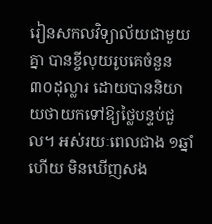រៀនសកលវិទ្យាល័យជាមួយគ្នា បានខ្ចីលុយរូបគេចំនួន ៣០ដុល្លារ ដោយបាននិយាយថាយកទៅឱ្យថ្លៃបន្ទប់ជួល។ អស់រយៈពេលជាង ១ឆ្នាំហើយ មិនឃើញសង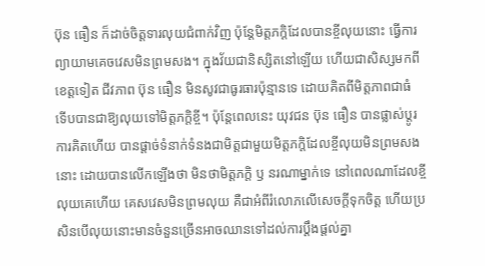ប៊ុន ធឿន ក៏ដាច់ចិត្តទារលុយជំពាក់វិញ ប៉ុន្តែមិត្តភក្តិដែលបានខ្ចីលុយនោះ ធ្វើការព្យាយាមគេចវេសមិនព្រមសង។ ក្នុងវ័យជានិស្សិតនៅឡើយ ហើយជាសិស្សមកពីខេត្តទៀត ជីវភាព ប៊ុន ធឿន មិនសូវជាធូរធារប៉ុន្មានទេ ដោយគិតពីមិត្តភាពជាធំ ទើបបានជាឱ្យលុយទៅមិត្តភក្តិខ្ចី។ ប៉ុន្តែពេលនេះ យុវជន ប៊ុន ធឿន បានផ្លាស់ប្តូរការគិតហើយ បានផ្តាច់ទំនាក់ទំនងជាមិត្តជាមួយមិត្តភក្តិដែលខ្ចីលុយមិនព្រមសងនោះ ដោយបានលើកឡើងថា មិនថាមិត្តភក្តិ ឫ នរណាម្នាក់ទេ នៅពេលណាដែលខ្ចីលុយគេហើយ គេសវេសមិនព្រមលុយ គឺជាអំពីរំលោភលើសេចក្តីទុកចិត្ត ហើយប្រសិនបើលុយនោះមានចំនួនច្រើនអាចឈានទៅដល់ការប្តឹងផ្តល់គ្នា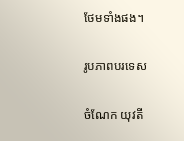ថែមទាំងផង។

រូបភាពបរទេស

ចំណែក យុវតី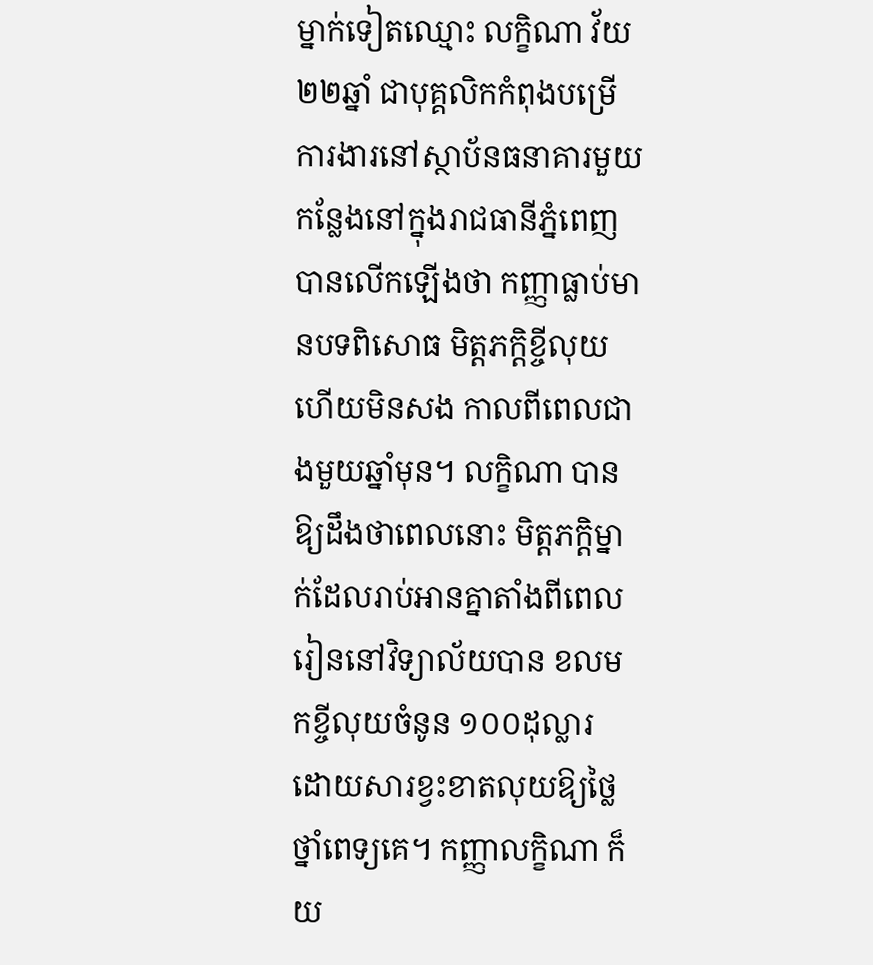ម្នាក់ទៀតឈ្មោះ លក្ខិណា វ័យ ២២ឆ្នាំ ជាបុគ្គលិកកំពុងបម្រើការងារនៅស្ថាប័នធនាគារមួយកន្លែងនៅក្នុងរាជធានីភ្នំពេញ បានលើកឡើងថា កញ្ញាធ្លាប់មានបទពិសោធ មិត្តភក្តិខ្ចីលុយហើយមិនសង កាលពីពេលជាងមួយឆ្នាំមុន។ លក្ខិណា បានឱ្យដឹងថាពេលនោះ មិត្តភក្តិម្នាក់ដែលរាប់អានគ្នាតាំងពីពេលរៀននៅវិទ្យាល័យបាន ខលមកខ្ចីលុយចំនូន ១០០ដុល្លារ ដោយសារខ្វះខាតលុយឱ្យថ្លៃថ្នាំពេទ្យគេ។ កញ្ញាលក្ខិណា ក៏យ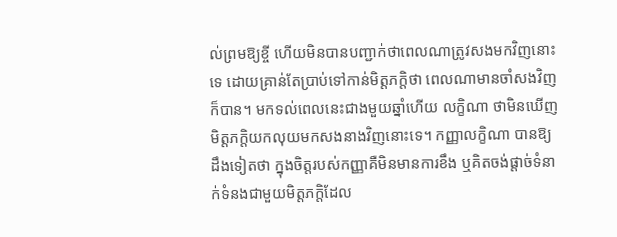ល់ព្រមឱ្យខ្ចី ហើយមិនបានបញ្ជាក់ថាពេលណាត្រូវសងមកវិញនោះទេ ដោយគ្រាន់តែប្រាប់ទៅកាន់មិត្តភក្តិថា ពេលណាមានចាំសងវិញក៏បាន។ មកទល់ពេលនេះជាងមួយឆ្នាំហើយ លក្ខិណា ថាមិនឃើញមិត្តភក្តិយកលុយមកសងនាងវិញនោះទេ។ កញ្ញាលក្ខិណា បានឱ្យដឹងទៀតថា ក្នុងចិត្តរបស់កញ្ញាគឺមិនមានការខឹង ឬគិតចង់ផ្តាច់ទំនាក់ទំនងជាមួយមិត្តភក្តិដែល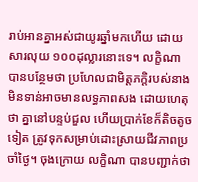រាប់អានគ្នាអស់ជាយូរឆ្នាំមកហើយ ដោយសារលុយ ១០០ដុល្លារនោះទេ។ លក្ខិណា បានបន្ថែមថា ប្រហែលជាមិត្តភក្តិរបស់នាងមិនទាន់អាចមានលទ្ធភាពសង ដោយហេតុថា គ្នានៅបន្ទប់ជួល ហើយប្រាក់ខែក៏តិចតូចទៀត ត្រូវទុកសម្រាប់ដោះស្រាយជីវភាពប្រចាំថ្ងៃ។ ចុងក្រោយ លក្ខិណា បានបញ្ជាក់ថា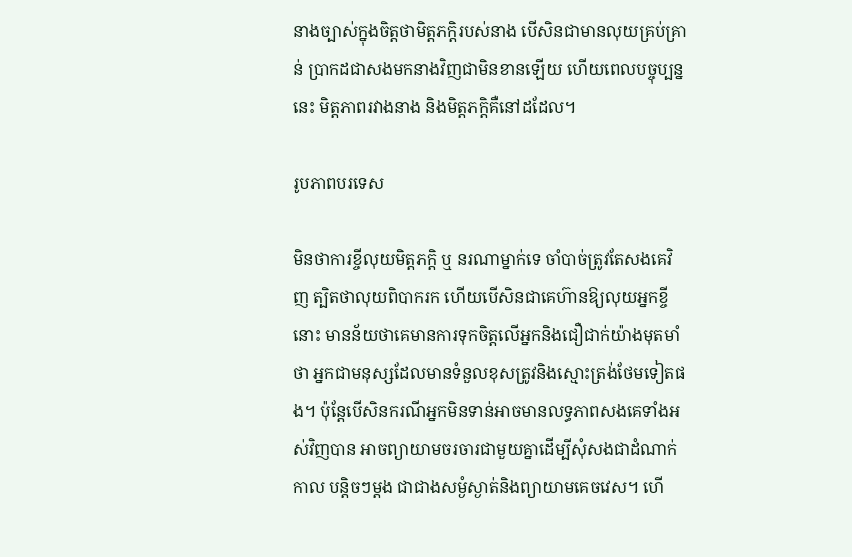នាងច្បាស់ក្នុងចិត្តថាមិត្តភក្តិរបស់នាង បើសិនជាមានលុយគ្រប់គ្រាន់ ប្រាកដជាសងមកនាងវិញជាមិនខានឡើយ ហើយពេលបច្ចុប្បន្ននេះ មិត្តភាពរវាងនាង និងមិត្តភក្តិគឺនៅដដែល។

រូបភាពបរទេស

មិនថាការខ្ចីលុយមិត្តភក្តិ ឬ នរណាម្នាក់ទេ ចាំបាច់ត្រូវតែសងគេវិញ ត្បិតថាលុយពិបាករក ហើយបើសិនជាគេហ៊ានឱ្យលុយអ្នកខ្ចីនោះ មានន័យថាគេមានការទុកចិត្តលើអ្នកនិងជឿជាក់យ៉ាងមុតមាំថា អ្នកជាមនុស្សដែលមានទំនួលខុសត្រូវនិងស្មោះត្រង់ថែមទៀតផង។ ប៉ុន្តែបើសិនករណីអ្នកមិនទាន់អាចមានលទ្ធភាពសងគេទាំងអស់វិញបាន អាចព្យាយាមចរចារជាមួយគ្នាដើម្បីសុំសងជាដំណាក់កាល បន្តិចៗម្តង ជាជាងសម្ងំស្ងាត់និងព្យាយាមគេចវេស។ ហើ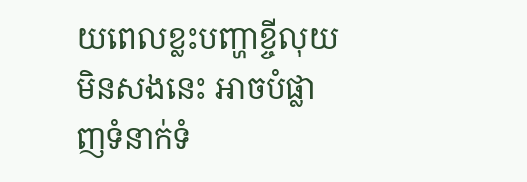យពេលខ្លះបញ្ហាខ្ចីលុយមិនសងនេះ អាចបំផ្លាញទំនាក់ទំ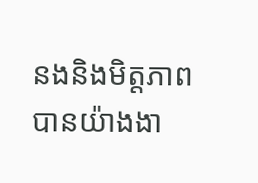នងនិងមិត្តភាពបានយ៉ាងងា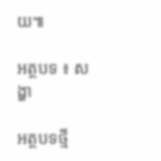យ៕

អត្ថបទ ៖ សង្ហា

អត្ថបទថ្មី